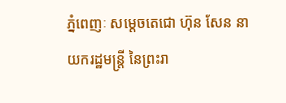ភ្នំពេញៈ សម្តេចតេជោ ហ៊ុន សែន នាយករដ្ឋមន្ត្រី នៃព្រះរា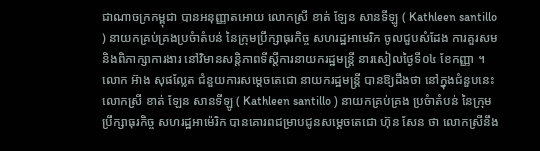ជាណាចក្រកម្ពុជា បានអនុញ្ញាតអោយ លោកស្រី ខាត់ ឡែន សានទីឡូ ( Kathleen santillo ) នាយកគ្រប់គ្រងប្រចំាតំបន់ នៃក្រុមប្រឹក្សាធុរកិច្ច សហរដ្ឋអាមេរិក ចូលជួបសំដែង ការគួរសម និងពិភាក្សាការងារ នៅវិមានសន្តិភាពទីស្តីការនាយករដ្ឋមន្ត្រី នារសៀលថ្ងៃទី០៤ ខែកញ្ញា ។
លោក អ៊ាង សុផល្លែត ជំនួយការសម្តេចតេជោ នាយករដ្ឋមន្ត្រី បានឱ្យដឹងថា នៅក្នុងជំនួបនេះ លោកស្រី ខាត់ ឡែន សានទីឡូ ( Kathleen santillo ) នាយកគ្រប់គ្រង ប្រចំាតំបន់ នៃក្រុមប្រឹក្សាធុរកិច្ច សហរដ្ឋអាម៉េរិក បានគោរពជម្រាបជូនសម្តេចតេជោ ហ៊ុន សែន ថា លោកស្រីនឹង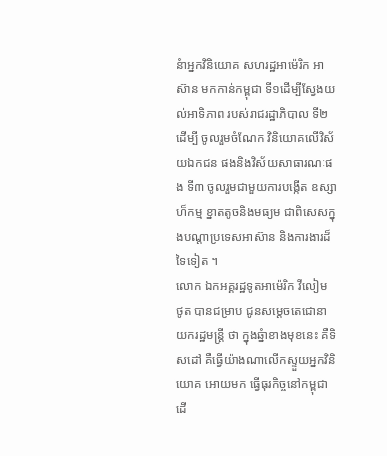នំាអ្នកវិនិយោគ សហរដ្ឋអាម៉េរិក អាស៊ាន មកកាន់កម្ពុជា ទី១ដើម្បីស្វែងយល់អាទិភាព របស់រាជរដ្ឋាភិបាល ទី២ ដើម្បី ចូលរួមចំណែក វិនិយោគលើវិស័យឯកជន ផងនិងវិស័យសាធារណៈផង ទី៣ ចូលរួមជាមួយការបង្កើត ឧស្សាហ៏កម្ម ខ្នាតតូចនិងមធ្យម ជាពិសេសក្នុងបណ្តាប្រទេសអាស៊ាន និងការងារដ៏ទៃទៀត ។
លោក ឯកអគ្គរដ្ឋទូតអាម៉េរិក វីលៀម ថូត បានជម្រាប ជូនសម្តេចតេជោនាយករដ្ឋមន្រ្តី ថា ក្នុងឆ្នំាខាងមុខនេះ គឺទិសដៅ គឺធ្វើយ៉ាងណាលើកស្ទួយអ្នកវិនិយោគ អោយមក ធ្វើធុរកិច្ចនៅកម្ពុជា ដើ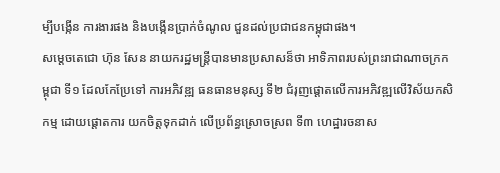ម្បីបង្កើន ការងារផង និងបង្កើនប្រាក់ចំណូល ជួនដល់ប្រជាជនកម្ពុជាផង។
សម្តេចតេជោ ហ៊ុន សែន នាយករដ្ឋមន្រ្តីបានមានប្រសាសន៏ថា អាទិភាពរបស់ព្រះរាជាណាចក្រកម្ពុជា ទី១ ដែលកែប្រែទៅ ការអភិវឌ្ឍ ធនធានមនុស្ស ទី២ ជំរុញផ្តោតលើការអភិវឌ្ឍលើវិស័យកសិកម្ម ដោយផ្តោតការ យកចិត្តទុកដាក់ លើប្រព័ន្ធស្រោចស្រព ទី៣ ហេដ្ឋារចនាស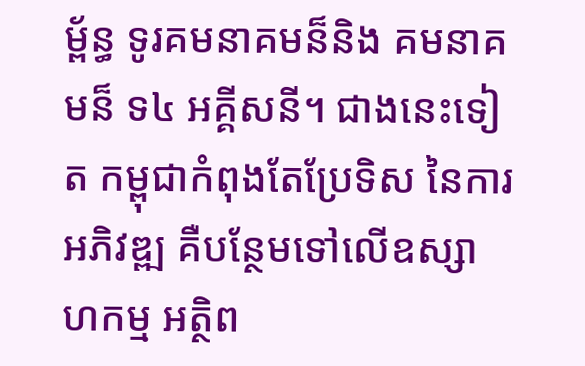ម្ព័ន្ធ ទូរគមនាគមន៏និង គមនាគមន៏ ទ៤ អគ្គីសនី។ ជាងនេះទៀត កម្ពុជាកំពុងតែប្រែទិស នៃការអភិវឌ្ឍ គឺបន្ថែមទៅលើឧស្សាហកម្ម អត្ថិព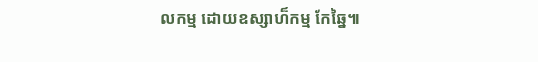លកម្ម ដោយឧស្សាហ៏កម្ម កែឆ្នៃ៕